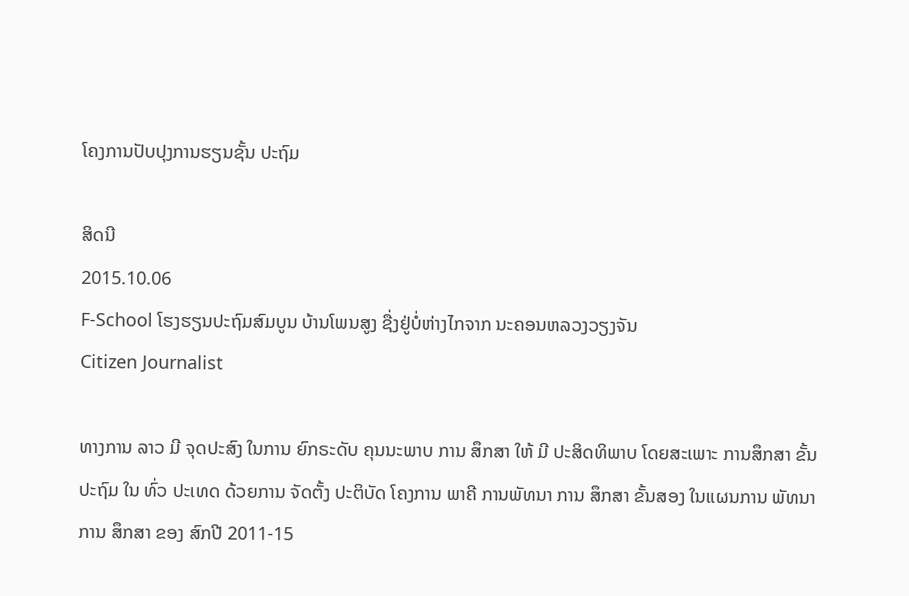ໂຄງການປັບປຸງການຮຽນຊັ້ນ ປະຖົມ

ສິດນີ
2015.10.06
F-School ໂຮງຮຽນປະຖົມສົມບູນ ບ້ານໂພນສູງ ຊື່ງຢູ່ບໍ່ຫ່າງໄກຈາກ ນະຄອນຫລວງວຽງຈັນ
Citizen Journalist

ທາງການ ລາວ ມີ ຈຸດປະສົງ ໃນການ ຍົກຣະດັບ ຄຸນນະພາບ ການ ສຶກສາ ໃຫ້ ມີ ປະສິດທິພາບ ໂດຍສະເພາະ ການສຶກສາ ຂັ້ນ ປະຖົມ ໃນ ທົ່ວ ປະເທດ ດ້ວຍການ ຈັດຕັ້ງ ປະຕິບັດ ໂຄງການ ພາຄີ ການພັທນາ ການ ສຶກສາ ຂັ້ນສອງ ໃນແຜນການ ພັທນາ ການ ສຶກສາ ຂອງ ສົກປີ 2011-15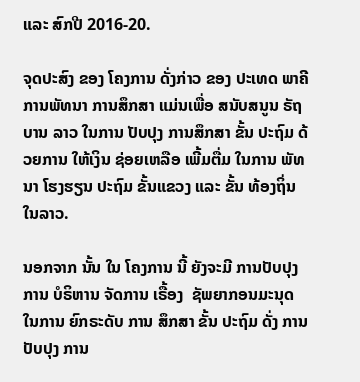ແລະ ສົກປີ 2016-20.

ຈຸດປະສົງ ຂອງ ໂຄງການ ດັ່ງກ່າວ ຂອງ ປະເທດ ພາຄີ ການພັທນາ ການສຶກສາ ແມ່ນເພື່ອ ສນັບສນູນ ຣັຖບານ ລາວ ໃນການ ປັບປຸງ ການສຶກສາ ຂັ້ນ ປະຖົມ ດ້ວຍການ ໃຫ້ເງິນ ຊ່ອຍເຫລືອ ເພີ້ມຕື່ມ ໃນການ ພັທນາ ໂຮງຮຽນ ປະຖົມ ຂັ້ນແຂວງ ແລະ ຂັ້ນ ທ້ອງຖິ່ນ ໃນລາວ.

ນອກຈາກ ນັ້ນ ໃນ ໂຄງການ ນີ້ ຍັງຈະມີ ການປັບປຸງ ການ ບໍຣິຫານ ຈັດການ ເຣື້ອງ  ຊັພຍາກອນມະນຸດ ໃນການ ຍົກຣະດັບ ການ ສຶກສາ ຂັ້ນ ປະຖົມ ດັ່ງ ການ ປັບປຸງ ການ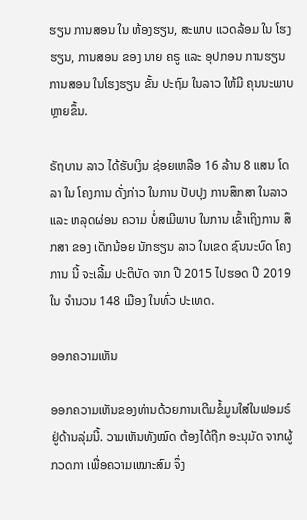ຮຽນ ການສອນ ໃນ ຫ້ອງຮຽນ, ສະພາບ ແວດລ້ອມ ໃນ ໂຮງຮຽນ, ການສອນ ຂອງ ນາຍ ຄຣູ ແລະ ອຸປກອນ ການຮຽນ ການສອນ ໃນໂຮງຮຽນ ຂັ້ນ ປະຖົມ ໃນລາວ ໃຫ້ມີ ຄຸນນະພາບ ຫຼາຍຂຶ້ນ.

ຣັຖບານ ລາວ ໄດ້ຮັບເງິນ ຊ່ອຍເຫລືອ 16 ລ້ານ 8 ແສນ ໂດລາ ໃນ ໂຄງການ ດັ່ງກ່າວ ໃນການ ປັບປຸງ ການສຶກສາ ໃນລາວ ແລະ ຫລຸດຜ່ອນ ຄວາມ ບໍ່ສເມີພາບ ໃນການ ເຂົ້າເຖິງການ ສຶກສາ ຂອງ ເດັກນ້ອຍ ນັກຮຽນ ລາວ ໃນເຂດ ຊົນນະບົດ ໂຄງການ ນີ້ ຈະເລີ້ມ ປະຕິບັດ ຈາກ ປີ 2015 ໄປຮອດ ປີ 2019 ໃນ ຈຳນວນ 148 ເມືອງ ໃນທົ່ວ ປະເທດ.

ອອກຄວາມເຫັນ

ອອກຄວາມເຫັນຂອງທ່ານດ້ວຍການເຕີມຂໍ້ມູນໃສ່ໃນຟອມຣ໌ຢູ່ດ້ານລຸ່ມນີ້. ວາມເຫັນທັງໝົດ ຕ້ອງໄດ້ຖືກ ອະນຸມັດ ຈາກຜູ້ ກວດກາ ເພື່ອຄວາມເໝາະສົມ ຈຶ່ງ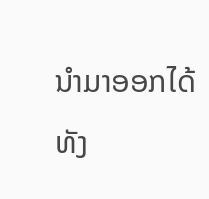ນໍາມາອອກໄດ້ ທັງ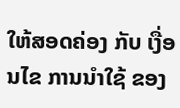ໃຫ້ສອດຄ່ອງ ກັບ ເງື່ອນໄຂ ການນຳໃຊ້ ຂອງ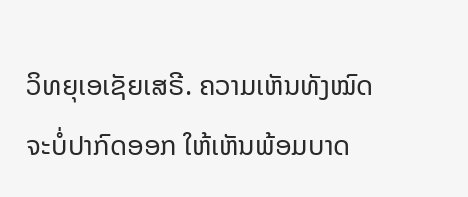ວິທຍຸເອເຊັຍເສຣີ. ຄວາມເຫັນທັງໝົດ ຈະບໍ່ປາກົດອອກ ໃຫ້ເຫັນພ້ອມບາດ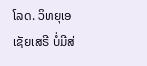ໂລດ. ວິທຍຸເອເຊັຍເສຣີ ບໍ່ມີສ່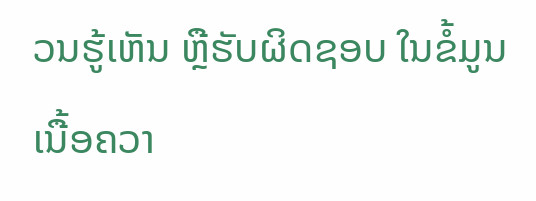ວນຮູ້ເຫັນ ຫຼືຮັບຜິດຊອບ ໃນຂໍ້ມູນເນື້ອຄວາ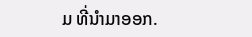ມ ທີ່ນໍາມາອອກ.